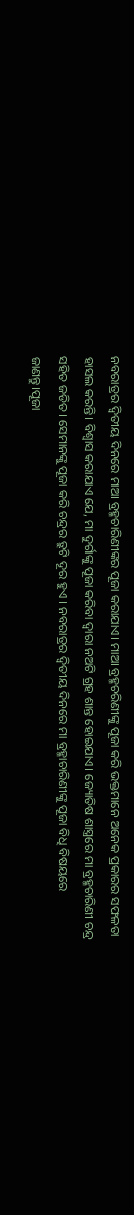ନବରାତ୍ରର ଦ୍ୱିତୀୟ ଦିନରେ ମାଆ ବ୍ରହ୍ମଚାରିଣୀଙ୍କର ପୂଜା କରାଯାଏ। ମାଆ ବ୍ରହ୍ମଚରିଣୀଙ୍କୁ ପୂଜା କରି ଭକ୍ତମାନେ ଅନେକ ପ୍ରକାରର ସଫଳତା ହାସଲ କରନ୍ତି। ବିଶ୍ୱାସ କରାଯାଏ ଯେ, ମା ଦୁର୍ଗାଙ୍କୁ ପୂଜା କରିବା ଦ୍ୱାରା ନଅଟି ଗ୍ରହ ଶାନ୍ତ ହୋଇଯାଏ। ଜ୍ୟୋତିଷ ଶାସ୍ତ୍ରରେ ମା ବ୍ରହ୍ମଚାରିଣୀ ଚନ୍ଦ୍ର ସହିତ ଜଡିତ। ସେମାନଙ୍କୁ ପୂଜା କରି ଚନ୍ଦ୍ରର ତ୍ରୁଟି ଦୂର ହୁଏ । ନବରାତ୍ରର ଦ୍ୱିତୀୟ ଦିନରେ ମା ବ୍ରହ୍ମାଚାରିଣୀଙ୍କୁ ପୂଜା ବିଧି ବିଷୟରେ ଜାଣନ୍ତୁ।ପୂଜା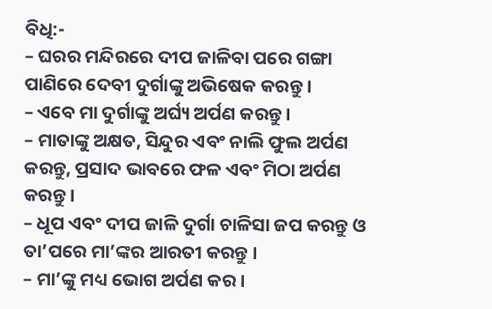ବିଧି:-
– ଘରର ମନ୍ଦିରରେ ଦୀପ ଜାଳିବା ପରେ ଗଙ୍ଗା ପାଣିରେ ଦେବୀ ଦୁର୍ଗାଙ୍କୁ ଅଭିଷେକ କରନ୍ତୁ ।
– ଏବେ ମା ଦୁର୍ଗାଙ୍କୁ ଅର୍ଘ୍ୟ ଅର୍ପଣ କରନ୍ତୁ ।
– ମାତାଙ୍କୁ ଅକ୍ଷତ, ସିନ୍ଦୁର ଏବଂ ନାଲି ଫୁଲ ଅର୍ପଣ କରନ୍ତୁ, ପ୍ରସାଦ ଭାବରେ ଫଳ ଏବଂ ମିଠା ଅର୍ପଣ କରନ୍ତୁ ।
– ଧୂପ ଏବଂ ଦୀପ ଜାଳି ଦୁର୍ଗା ଚାଳିସା ଜପ କରନ୍ତୁ ଓ ତା’ପରେ ମା’ଙ୍କର ଆରତୀ କରନ୍ତୁ ।
– ମା’ଙ୍କୁ ମଧ୍ୟ ଭୋଗ ଅର୍ପଣ କର ।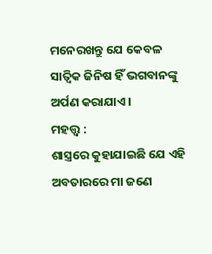ମନେରଖନ୍ତୁ ଯେ କେବଳ ସାତ୍ୱିକ ଜିନିଷ ହିଁ ଭଗବାନଙ୍କୁ ଅର୍ପଣ କରାଯାଏ ।
ମହତ୍ତ୍ୱ :
ଶାସ୍ତ୍ରରେ କୁହାଯାଇଛି ଯେ ଏହି ଅବତାରରେ ମା ଜଣେ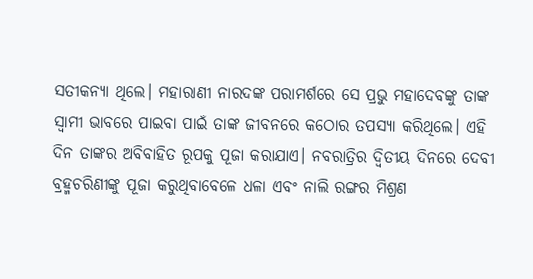ସତୀକନ୍ୟା ଥିଲେ। ମହାରାଣୀ ନାରଦଙ୍କ ପରାମର୍ଶରେ ସେ ପ୍ରଭୁ ମହାଦେବଙ୍କୁ ତାଙ୍କ ସ୍ୱାମୀ ଭାବରେ ପାଇବା ପାଇଁ ତାଙ୍କ ଜୀବନରେ କଠୋର ତପସ୍ୟା କରିଥିଲେ। ଏହି ଦିନ ତାଙ୍କର ଅବିବାହିତ ରୂପକୁ ପୂଜା କରାଯାଏ। ନବରାତ୍ରିର ଦ୍ୱିତୀୟ ଦିନରେ ଦେବୀ ବ୍ରହ୍ମଚରିଣୀଙ୍କୁ ପୂଜା କରୁଥିବାବେଳେ ଧଳା ଏବଂ ନାଲି ରଙ୍ଗର ମିଶ୍ରଣ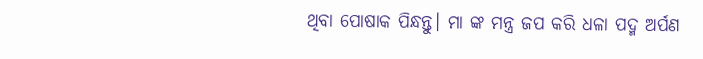ଥିବା ପୋଷାକ ପିନ୍ଧନ୍ତୁ। ମା ଙ୍କ ମନ୍ତ୍ର ଜପ କରି ଧଳା ପଦ୍ମ ଅର୍ପଣ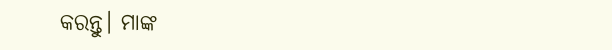କରନ୍ତୁ। ମାଙ୍କ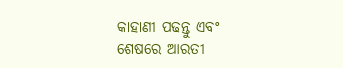କାହାଣୀ ପଢନ୍ତୁ ଏବଂ ଶେଷରେ ଆରତୀ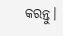କରନ୍ତୁ।